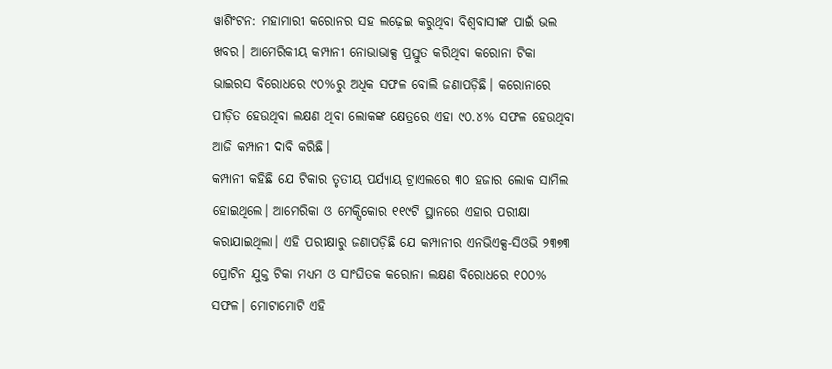ୱାଶିଂଟନ: ମହାମାରୀ କରୋନର ସହ ଲଢ଼େଇ କରୁଥିବା ବିଶ୍ୱବାସୀଙ୍କ ପାଇଁ ଭଲ ଖବର। ଆମେରିକୀୟ କମ୍ପାନୀ ନୋଭାଭାକ୍ସ ପ୍ରସ୍ତୁତ କରିଥିବା କରୋନା ଟିକା ଭାଇରସ ବିରୋଧରେ ୯୦%ରୁ ଅଧିକ ସଫଳ ବୋଲି ଜଣାପଡ଼ିଛି। କରୋନାରେ ପୀଡ଼ିତ ହେଉଥିବା ଲକ୍ଷଣ ଥିବା ଲୋକଙ୍କ କ୍ଷେତ୍ରରେ ଏହା ୯୦.୪% ସଫଳ ହେଉଥିବା ଆଜି କମ୍ପାନୀ ଦାବି କରିଛି।
କମ୍ପାନୀ କହିଛି ଯେ ଟିକାର ତୃତୀୟ ପର୍ଯ୍ୟାୟ ଟ୍ରାଏଲରେ ୩୦ ହଜାର ଲୋକ ସାମିଲ ହୋଇଥିଲେ। ଆମେରିକା ଓ ମେକ୍ସିକୋର ୧୧୯ଟି ସ୍ଥାନରେ ଏହାର ପରୀକ୍ଷା କରାଯାଇଥିଲା। ଏହି ପରୀକ୍ଷାରୁ ଜଣାପଡ଼ିଛି ଯେ କମ୍ପାନୀର ଏନଭିଏକ୍ସ-ସିଓଭି ୨୩୭୩ ପ୍ରୋଟିନ ଯୁକ୍ତ ଟିକା ମଧ୍ୟମ ଓ ସାଂଘିତକ କରୋନା ଲକ୍ଷଣ ବିରୋଧରେ ୧୦୦% ସଫଳ। ମୋଟାମୋଟି ଏହି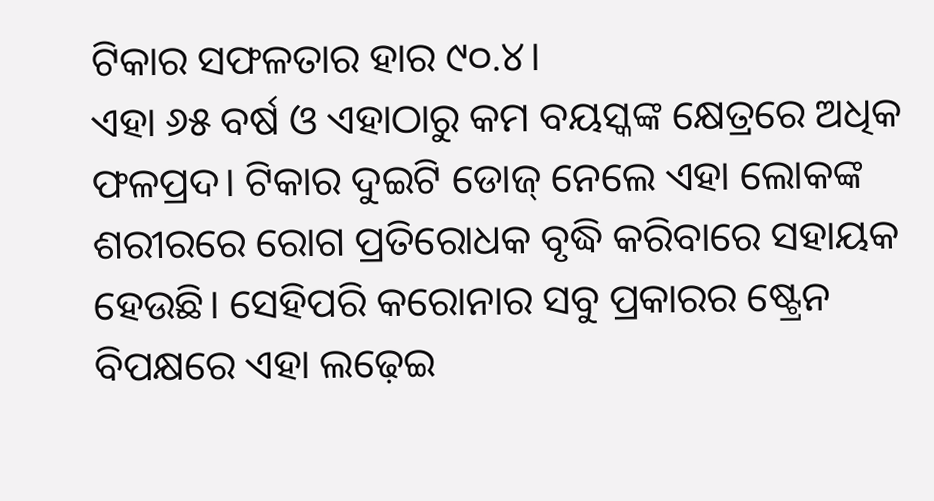ଟିକାର ସଫଳତାର ହାର ୯୦.୪।
ଏହା ୬୫ ବର୍ଷ ଓ ଏହାଠାରୁ କମ ବୟସ୍କଙ୍କ କ୍ଷେତ୍ରରେ ଅଧିକ ଫଳପ୍ରଦ। ଟିକାର ଦୁଇଟି ଡୋଜ୍ ନେଲେ ଏହା ଲୋକଙ୍କ ଶରୀରରେ ରୋଗ ପ୍ରତିରୋଧକ ବୃଦ୍ଧି କରିବାରେ ସହାୟକ ହେଉଛି। ସେହିପରି କରୋନାର ସବୁ ପ୍ରକାରର ଷ୍ଟ୍ରେନ ବିପକ୍ଷରେ ଏହା ଲଢ଼େଇ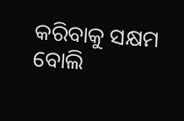କରିବାକୁ ସକ୍ଷମ ବୋଲି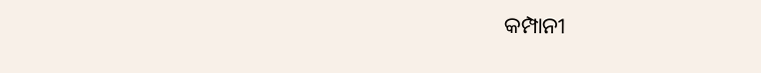କମ୍ପାନୀ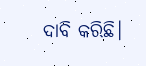ଦାବି କରିଛି।